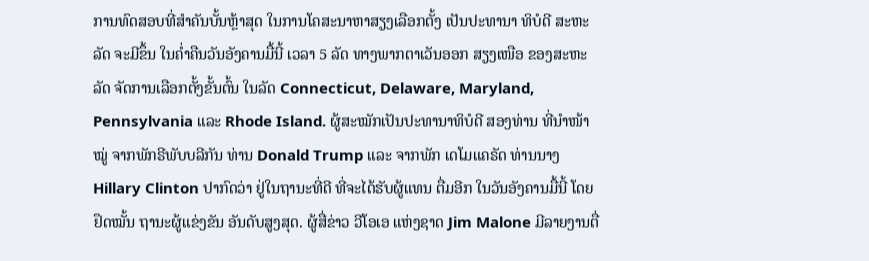ການທົດສອບທີ່ສຳຄັນບັ້ນຫຼ້າສຸດ ໃນການໂຄສະນາຫາສຽງເລືອກຕັ້ງ ເປັນປະທານາ ທິບໍດີ ສະຫະລັດ ຈະມີຂຶ້ນ ໃນຄໍ່າຄືນວັນອັງຄານມື້ນີ້ ເວລາ 5 ລັດ ທາງພາກຕາເວັນອອກ ສຽງເໜືອ ຂອງສະຫະລັດ ຈັດການເລືອກຕັ້ງຂັ້ນຕົ້ນ ໃນລັດ Connecticut, Delaware, Maryland, Pennsylvania ແລະ Rhode Island. ຜູ້ສະໝັກເປັນປະທານາທິບໍດີ ສອງທ່ານ ທີ່ນຳໜ້າໝູ່ ຈາກພັກຣີພັບບລີກັນ ທ່ານ Donald Trump ແລະ ຈາກພັກ ເດໂມແຄຣັດ ທ່ານນາງ Hillary Clinton ປາກົດວ່າ ຢູ່ໃນຖານະທີ່ດີ ທີ່ຈະໄດ້ຮັບຜູ້ແທນ ຕື່ມອີກ ໃນວັນອັງຄານມື້ນີ້ ໂດຍຢຶດໝັ້ນ ຖານະຜູ້ແຂ່ງຂັນ ອັນດັບສູງສຸດ. ຜູ້ສື່ຂ່າວ ວີໂອເອ ແຫ່ງຊາດ Jim Malone ມີລາຍງານຕື່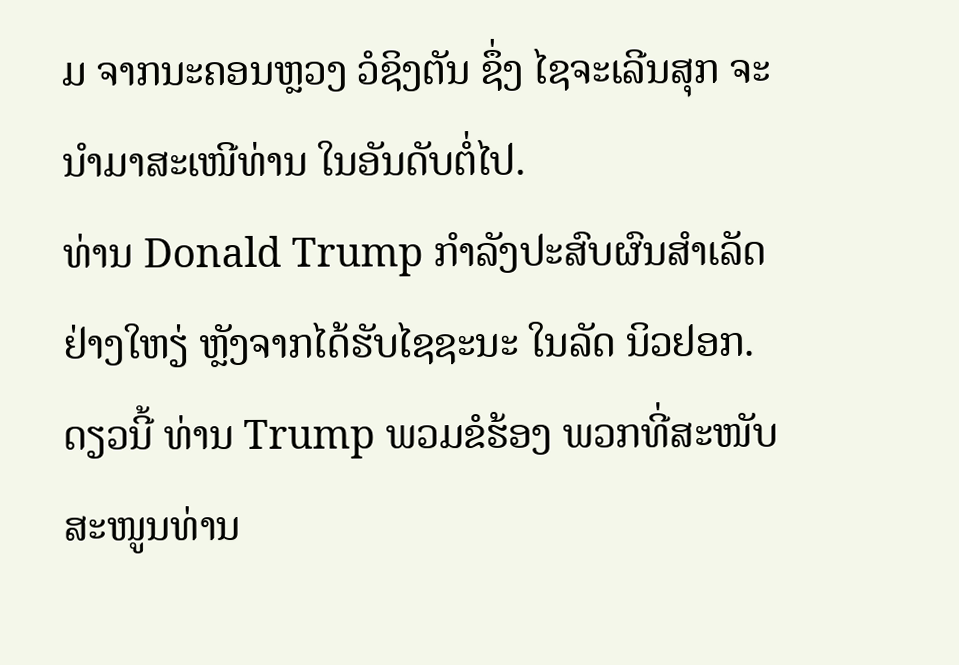ມ ຈາກນະຄອນຫຼວງ ວໍຊິງຕັນ ຊຶ່ງ ໄຊຈະເລີນສຸກ ຈະນຳມາສະເໜີທ່ານ ໃນອັນດັບຕໍ່ໄປ.
ທ່ານ Donald Trump ກຳລັງປະສົບຜົນສຳເລັດຢ່າງໃຫຽ່ ຫຼັງຈາກໄດ້ຮັບໄຊຊະນະ ໃນລັດ ນິວຢອກ.
ດຽວນີ້ ທ່ານ Trump ພວມຂໍຮ້ອງ ພວກທີ່ສະໜັບສະໜູນທ່ານ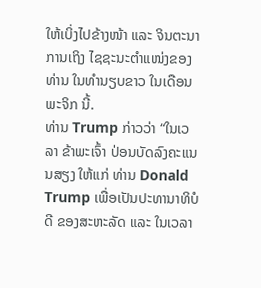ໃຫ້ເບິ່ງໄປຂ້າງໜ້າ ແລະ ຈິນຕະນາການເຖິງ ໄຊຊະນະຕຳແໜ່ງຂອງທ່ານ ໃນທຳນຽບຂາວ ໃນເດືອນພະຈິກ ນີ້.
ທ່ານ Trump ກ່າວວ່າ “ໃນເວລາ ຂ້າພະເຈົ້າ ປ່ອນບັດລົງຄະແນນສຽງ ໃຫ້ແກ່ ທ່ານ Donald Trump ເພື່ອເປັນປະທານາທິບໍດີ ຂອງສະຫະລັດ ແລະ ໃນເວລາ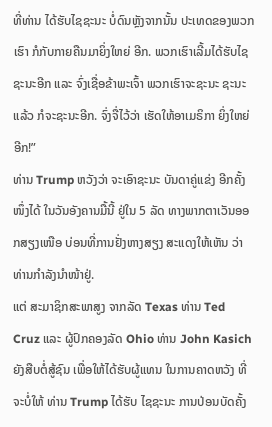ທີ່ທ່ານ ໄດ້ຮັບໄຊຊະນະ ບໍ່ດົນຫຼັງຈາກນັ້ນ ປະເທດຂອງພວກເຮົາ ກໍກັບກາຍຄືນມາຍິ່ງໃຫຍ່ ອີກ. ພວກເຮົາເລີ້ມໄດ້ຮັບໄຊຊະນະອີກ ແລະ ຈົ່ງເຊື່ອຂ້າພະເຈົ້າ ພວກເຮົາຈະຊະນະ ຊະນະແລ້ວ ກໍຈະຊະນະອີກ. ຈົ່ງຈື່ໄວ້ວ່າ ເຮັດໃຫ້ອາເມຣິກາ ຍິ່ງໃຫຍ່ອີກ!”
ທ່ານ Trump ຫວັງວ່າ ຈະເອົາຊະນະ ບັນດາຄູ່ແຂ່ງ ອີກຄັ້ງໜຶ່ງໄດ້ ໃນວັນອັງຄານມື້ນີ້ ຢູ່ໃນ 5 ລັດ ທາງພາກຕາເວັນອອກສຽງເໜືອ ບ່ອນທີ່ການຢັ່ງຫາງສຽງ ສະແດງໃຫ້ເຫັນ ວ່າ ທ່ານກຳລັງນຳໜ້າຢູ່.
ແຕ່ ສະມາຊິກສະພາສູງ ຈາກລັດ Texas ທ່ານ Ted Cruz ແລະ ຜູ້ປົກຄອງລັດ Ohio ທ່ານ John Kasich ຍັງສືບຕໍ່ສູ້ຊົນ ເພື່ອໃຫ້ໄດ້ຮັບຜູ້ແທນ ໃນການຄາດຫວັງ ທີ່ຈະບໍ່ໃຫ້ ທ່ານ Trump ໄດ້ຮັບ ໄຊຊະນະ ການປ່ອນບັດຄັ້ງ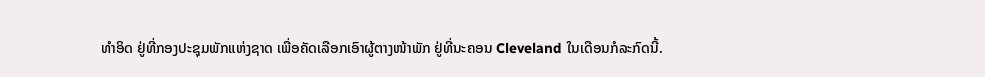ທຳອິດ ຢູ່ທີ່ກອງປະຊຸມພັກແຫ່ງຊາດ ເພື່ອຄັດເລືອກເອົາຜູ້ຕາງໜ້າພັກ ຢູ່ທີ່ນະຄອນ Cleveland ໃນເດືອນກໍລະກົດນີ້.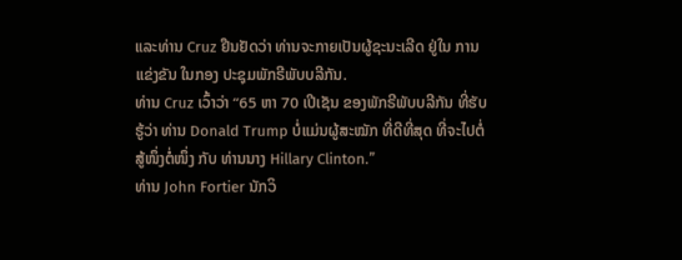ແລະທ່ານ Cruz ຢືນຢັດວ່າ ທ່ານຈະກາຍເປັນຜູ້ຊະນະເລີດ ຢູ່ໃນ ການແຂ່ງຂັນ ໃນກອງ ປະຊຸມພັກຣີພັບບລີກັນ.
ທ່ານ Cruz ເວົ້າວ່າ “65 ຫາ 70 ເປີເຊັນ ຂອງພັກຣີພັບບລີກັນ ທີ່ຮັບຮູ້ວ່າ ທ່ານ Donald Trump ບໍ່ແມ່ນຜູ້ສະໝັກ ທີ່ດີທີ່ສຸດ ທີ່ຈະໄປຕໍ່ສູ້ໜຶ່ງຕໍ່ໜຶ່ງ ກັບ ທ່ານນາງ Hillary Clinton.”
ທ່ານ John Fortier ນັກວິ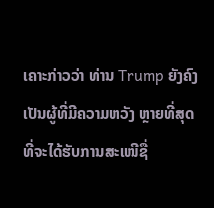ເຄາະກ່າວວ່າ ທ່ານ Trump ຍັງຄົງ ເປັນຜູ້ທີ່ມີຄວາມຫວັງ ຫຼາຍທີ່ສຸດ ທີ່ຈະໄດ້ຮັບການສະເໜີຊື່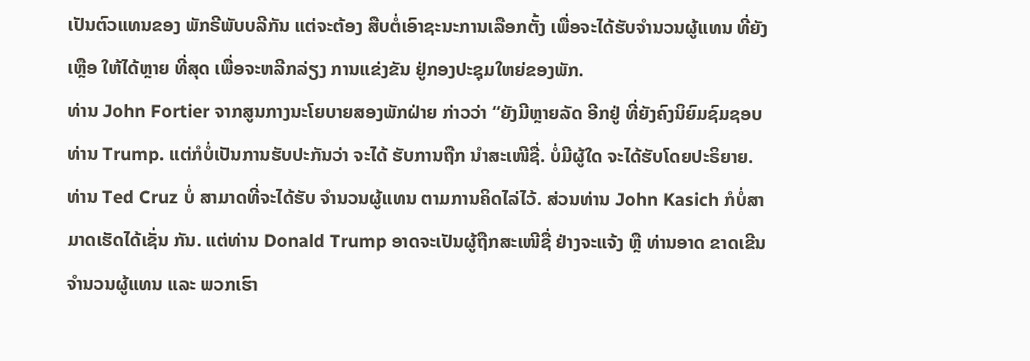ເປັນຕົວແທນຂອງ ພັກຣີພັບບລີກັນ ແຕ່ຈະຕ້ອງ ສືບຕໍ່ເອົາຊະນະການເລືອກຕັ້ງ ເພື່ອຈະໄດ້ຮັບຈຳນວນຜູ້ແທນ ທີ່ຍັງເຫຼືອ ໃຫ້ໄດ້ຫຼາຍ ທີ່ສຸດ ເພື່ອຈະຫລີກລ່ຽງ ການແຂ່ງຂັນ ຢູ່ກອງປະຊຸມໃຫຍ່ຂອງພັກ.
ທ່ານ John Fortier ຈາກສູນກາງນະໂຍບາຍສອງພັກຝ່າຍ ກ່າວວ່າ “ຍັງມີຫຼາຍລັດ ອີກຢູ່ ທີ່ຍັງຄົງນິຍົມຊົມຊອບ ທ່ານ Trump. ແຕ່ກໍບໍ່ເປັນການຮັບປະກັນວ່າ ຈະໄດ້ ຮັບການຖືກ ນຳສະເໜີຊື່. ບໍ່ມີຜູ້ໃດ ຈະໄດ້ຮັບໂດຍປະຣິຍາຍ. ທ່ານ Ted Cruz ບໍ່ ສາມາດທີ່ຈະໄດ້ຮັບ ຈຳນວນຜູ້ແທນ ຕາມການຄິດໄລ່ໄວ້. ສ່ວນທ່ານ John Kasich ກໍບໍ່ສາມາດເຮັດໄດ້ເຊັ່ນ ກັນ. ແຕ່ທ່ານ Donald Trump ອາດຈະເປັນຜູ້ຖືກສະເໜີຊື່ ຢ່າງຈະແຈ້ງ ຫຼື ທ່ານອາດ ຂາດເຂີນຈຳນວນຜູ້ແທນ ແລະ ພວກເຮົາ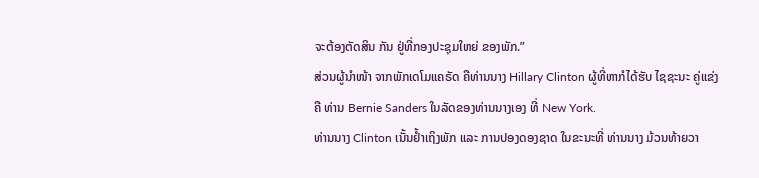ຈະຕ້ອງຕັດສິນ ກັນ ຢູ່ທີ່ກອງປະຊຸມໃຫຍ່ ຂອງພັກ.”
ສ່ວນຜູ້ນຳໜ້າ ຈາກພັກເດໂມແຄຣັດ ຄືທ່ານນາງ Hillary Clinton ຜູ້ທີ່ຫາກໍໄດ້ຮັບ ໄຊຊະນະ ຄູ່ແຂ່ງຄື ທ່ານ Bernie Sanders ໃນລັດຂອງທ່ານນາງເອງ ທີ່ New York.
ທ່ານນາງ Clinton ເນັ້ນຢ້ຳເຖິງພັກ ແລະ ການປອງດອງຊາດ ໃນຂະນະທີ່ ທ່ານນາງ ມ້ວນທ້າຍວາ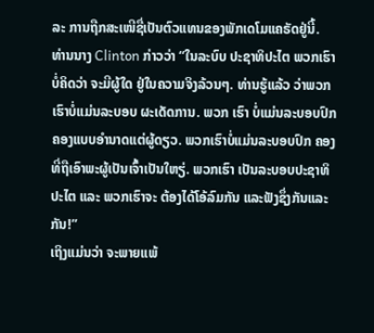ລະ ການຖືກສະເໜີຊື່ເປັນຕົວແທນຂອງພັກເດໂມແຄຣັດຢູ່ນີ້.
ທ່ານນາງ Clinton ກ່າວວ່າ “ໃນລະບົບ ປະຊາທິປະໄຕ ພວກເຮົາບໍ່ຄິດວ່າ ຈະມີຜູ້ໃດ ຢູ່ໃນຄວາມຈິງລ້ວນໆ. ທ່ານຮູ້ແລ້ວ ວ່າພວກເຮົາບໍ່ແມ່ນລະບອບ ຜະເດັດການ. ພວກ ເຮົາ ບໍ່ແມ່ນລະບອບປົກຄອງແບບອຳນາດແຕ່ຜູ້ດຽວ. ພວກເຮົາບໍ່ແມ່ນລະບອບປົກ ຄອງ ທີ່ຖືເອົາພະຜູ້ເປັນເຈົ້າເປັນໃຫຽ່. ພວກເຮົາ ເປັນລະບອບປະຊາທິປະໄຕ ແລະ ພວກເຮົາຈະ ຕ້ອງໄດ້ໂອ້ລົມກັນ ແລະຟັງຊຶ່ງກັນແລະກັນ!”
ເຖິງແມ່ນວ່າ ຈະພາຍແພ້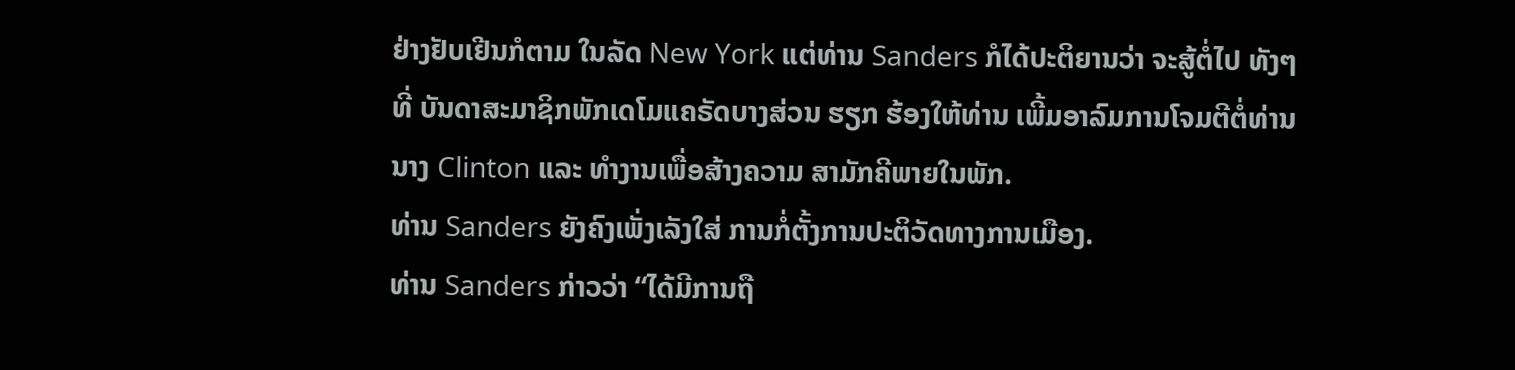ຢ່າງຢັບເຢີນກໍຕາມ ໃນລັດ New York ແຕ່ທ່ານ Sanders ກໍໄດ້ປະຕິຍານວ່າ ຈະສູ້ຕໍ່ໄປ ທັງໆທີ່ ບັນດາສະມາຊິກພັກເດໂມແຄຣັດບາງສ່ວນ ຮຽກ ຮ້ອງໃຫ້ທ່ານ ເພີ້ມອາລົມການໂຈມຕີຕໍ່ທ່ານນາງ Clinton ແລະ ທຳງານເພື່ອສ້າງຄວາມ ສາມັກຄີພາຍໃນພັກ.
ທ່ານ Sanders ຍັງຄົງເພັ່ງເລັງໃສ່ ການກໍ່ຕັ້ງການປະຕິວັດທາງການເມືອງ.
ທ່ານ Sanders ກ່າວວ່າ “ໄດ້ມີການຖື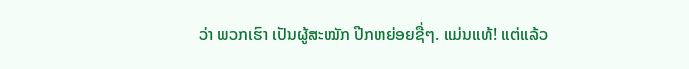ວ່າ ພວກເຮົາ ເປັນຜູ້ສະໝັກ ປີກຫຍ່ອຍຊື່ໆ. ແມ່ນແທ້! ແຕ່ແລ້ວ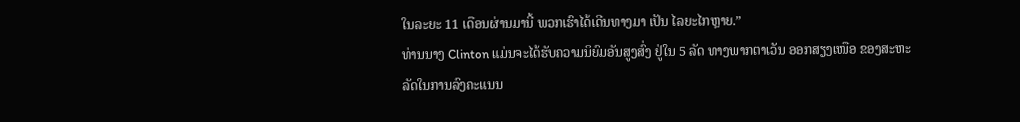ໃນລະຍະ 11 ເດືອນຜ່ານມານີ້ ພວກເຮົາໄດ້ເດີນທາງມາ ເປັນ ໄລຍະໄກຫຼາຍ.”
ທ່ານນາງ Clinton ແມ່ນຈະໄດ້ຮັບຄວາມນິຍົມອັນສູງສົ່ງ ຢູ່ໃນ 5 ລັດ ທາງພາກຕາເວັນ ອອກສຽງເໜືອ ຂອງສະຫະລັດໃນການລົງຄະແນນ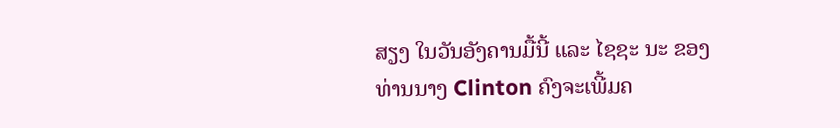ສຽງ ໃນວັນອັງຄານມື້ນີ້ ແລະ ໄຊຊະ ນະ ຂອງທ່ານນາງ Clinton ຄົງຈະເພີ້ມຄ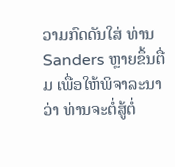ວາມກົດດັນໃສ່ ທ່ານ Sanders ຫຼາຍຂຶ້ນຕື່ມ ເພື່ອໃຫ້ພິຈາລະນາວ່າ ທ່ານຈະຕໍ່ສູ້ຕໍ່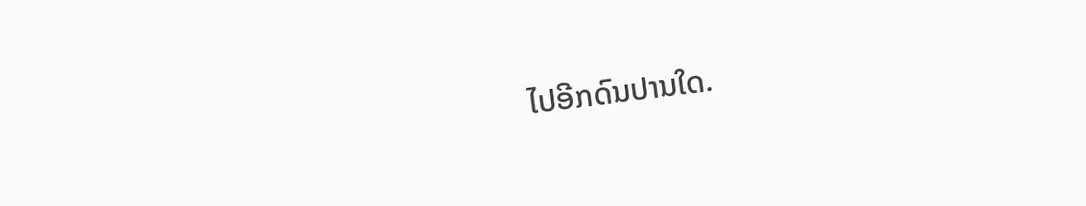ໄປອີກດົນປານໃດ.